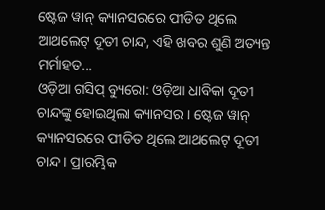ଷ୍ଟେଜ ୱାନ୍ କ୍ୟାନସରରେ ପୀଡିତ ଥିଲେ ଆଥଲେଟ୍ ଦୂତୀ ଚାନ୍ଦ, ଏହି ଖବର ଶୁଣି ଅତ୍ୟନ୍ତ ମର୍ମାହତ...
ଓଡ଼ିଆ ଗସିପ୍ ବ୍ୟୁରୋ: ଓଡ଼ିଆ ଧାବିକା ଦୂତୀ ଚାନ୍ଦଙ୍କୁ ହୋଇଥିଲା କ୍ୟାନସର । ଷ୍ଟେଜ ୱାନ୍ କ୍ୟାନସରରେ ପୀଡିତ ଥିଲେ ଆଥଲେଟ୍ ଦୂତୀ ଚାନ୍ଦ । ପ୍ରାରମ୍ଭିକ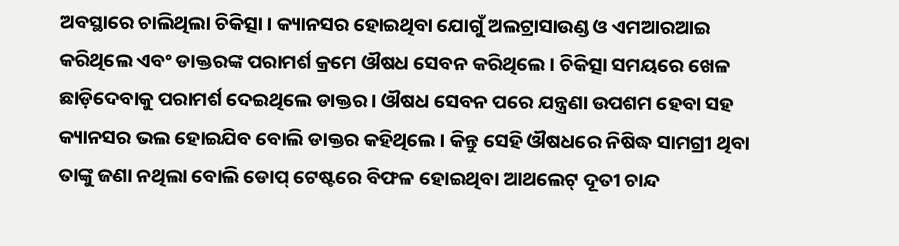ଅବସ୍ଥାରେ ଚାଲିଥିଲା ଚିକିତ୍ସା । କ୍ୟାନସର ହୋଇଥିବା ଯୋଗୁଁ ଅଲଟ୍ରାସାଉଣ୍ଡ ଓ ଏମଆରଆଇ କରିଥିଲେ ଏବଂ ଡାକ୍ତରଙ୍କ ପରାମର୍ଶ କ୍ରମେ ଔଷଧ ସେବନ କରିଥିଲେ । ଚିକିତ୍ସା ସମୟରେ ଖେଳ ଛାଡ଼ିଦେବାକୁ ପରାମର୍ଶ ଦେଇଥିଲେ ଡାକ୍ତର । ଔଷଧ ସେବନ ପରେ ଯନ୍ତ୍ରଣା ଉପଶମ ହେବା ସହ କ୍ୟାନସର ଭଲ ହୋଇଯିବ ବୋଲି ଡାକ୍ତର କହିଥିଲେ । କିନ୍ତୁ ସେହି ଔଷଧରେ ନିଷିଦ୍ଧ ସାମଗ୍ରୀ ଥିବା ତାଙ୍କୁ ଜଣା ନଥିଲା ବୋଲି ଡୋପ୍ ଟେଷ୍ଟରେ ବିଫଳ ହୋଇଥିବା ଆଥଲେଟ୍ ଦୂତୀ ଚାନ୍ଦ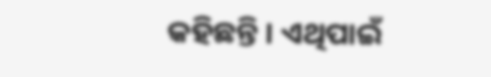କହିଛନ୍ତି । ଏଥିପାଇଁ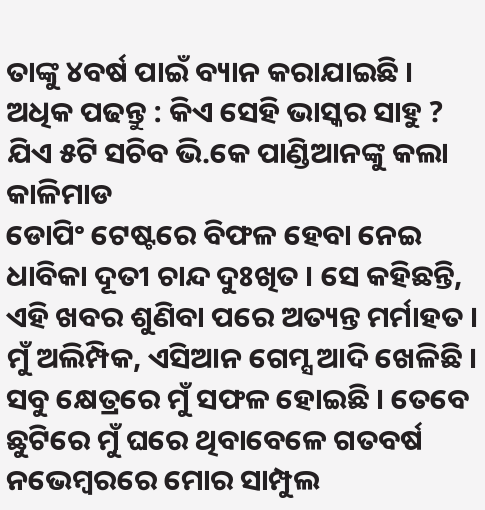ତାଙ୍କୁ ୪ବର୍ଷ ପାଇଁ ବ୍ୟାନ କରାଯାଇଛି ।
ଅଧିକ ପଢନ୍ତୁ : କିଏ ସେହି ଭାସ୍କର ସାହୁ ? ଯିଏ ୫ଟି ସଚିବ ଭି.କେ ପାଣ୍ଡିଆନଙ୍କୁ କଲା କାଳିମାଡ
ଡୋପିଂ ଟେଷ୍ଟରେ ବିଫଳ ହେବା ନେଇ ଧାବିକା ଦୂତୀ ଚାନ୍ଦ ଦୁଃଖିତ । ସେ କହିଛନ୍ତି, ଏହି ଖବର ଶୁଣିବା ପରେ ଅତ୍ୟନ୍ତ ମର୍ମାହତ । ମୁଁ ଅଲିମ୍ପିକ, ଏସିଆନ ଗେମ୍ସ ଆଦି ଖେଳିଛି । ସବୁ କ୍ଷେତ୍ରରେ ମୁଁ ସଫଳ ହୋଇଛି । ତେବେ ଛୁଟିରେ ମୁଁ ଘରେ ଥିବାବେଳେ ଗତବର୍ଷ ନଭେମ୍ବରରେ ମୋର ସାମ୍ପୁଲ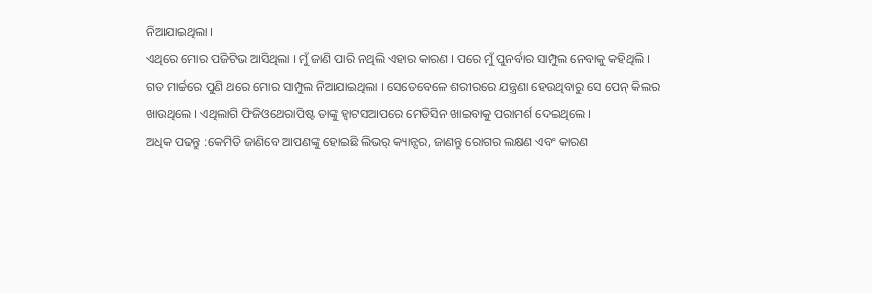ନିଆଯାଇଥିଲା ।
ଏଥିରେ ମୋର ପଜିଟିଭ ଆସିଥିଲା । ମୁଁ ଜାଣି ପାରି ନଥିଲି ଏହାର କାରଣ । ପରେ ମୁଁ ପୁନର୍ବାର ସାମ୍ପୁଲ ନେବାକୁ କହିଥିଲି । ଗତ ମାର୍ଚ୍ଚରେ ପୁଣି ଥରେ ମୋର ସାମ୍ପୁଲ ନିଆଯାଇଥିଲା । ସେତେବେଳେ ଶରୀରରେ ଯନ୍ତ୍ରଣା ହେଉଥିବାରୁ ସେ ପେନ୍ କିଲର ଖାଉଥିଲେ । ଏଥିଲାଗି ଫିଜିଓଥେରାପିଷ୍ଟ ତାଙ୍କୁ ହ୍ବାଟସଆପରେ ମେଡିସିନ ଖାଇବାକୁ ପରାମର୍ଶ ଦେଇଥିଲେ ।
ଅଧିକ ପଢନ୍ତୁ :କେମିତି ଜାଣିବେ ଆପଣଙ୍କୁ ହୋଇଛି ଲିଭର୍ କ୍ୟାନ୍ସର, ଜାଣନ୍ତୁ ରୋଗର ଲକ୍ଷଣ ଏବଂ କାରଣ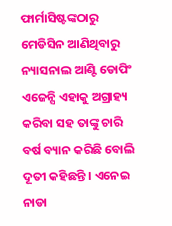ଫାର୍ମାସିଷ୍ଟଙ୍କଠାରୁ ମେଡିସିନ ଆଣିଥିବାରୁ ନ୍ୟାସନାଲ ଆଣ୍ଟି ଡୋପିଂ ଏଜେନ୍ସି ଏହାକୁ ଅଗ୍ରାହ୍ୟ କରିବା ସହ ତାଙ୍କୁ ଚାରି ବର୍ଷ ବ୍ୟାନ କରିଛି ବୋଲି ଦୂତୀ କହିଛନ୍ତି । ଏନେଇ ନାଡା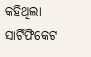କହିଥିଲା ସାର୍ଟିଫିକେଟ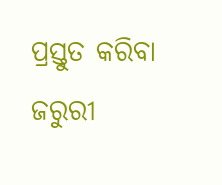ପ୍ରସ୍ତୁତ କରିବା ଜରୁରୀ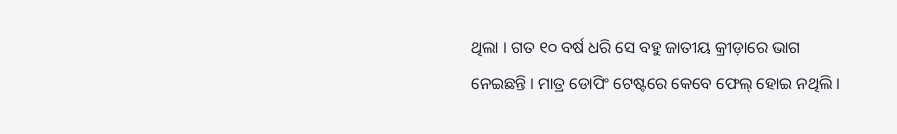ଥିଲା । ଗତ ୧୦ ବର୍ଷ ଧରି ସେ ବହୁ ଜାତୀୟ କ୍ରୀଡ଼ାରେ ଭାଗ ନେଇଛନ୍ତି । ମାତ୍ର ଡୋପିଂ ଟେଷ୍ଟରେ କେବେ ଫେଲ୍ ହୋଇ ନଥିଲି ।